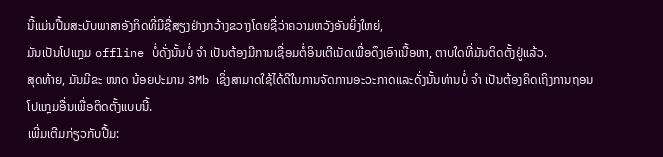ນີ້ແມ່ນປື້ມສະບັບພາສາອັງກິດທີ່ມີຊື່ສຽງຢ່າງກວ້າງຂວາງໂດຍຊື່ວ່າຄວາມຫວັງອັນຍິ່ງໃຫຍ່,
ມັນເປັນໂປແກຼມ offline ບໍ່ດັ່ງນັ້ນບໍ່ ຈຳ ເປັນຕ້ອງມີການເຊື່ອມຕໍ່ອິນເຕີເນັດເພື່ອດຶງເອົາເນື້ອຫາ, ຕາບໃດທີ່ມັນຕິດຕັ້ງຢູ່ແລ້ວ.
ສຸດທ້າຍ, ມັນມີຂະ ໜາດ ນ້ອຍປະມານ 3Mb ເຊິ່ງສາມາດໃຊ້ໄດ້ດີໃນການຈັດການອະວະກາດແລະດັ່ງນັ້ນທ່ານບໍ່ ຈຳ ເປັນຕ້ອງຄິດເຖິງການຖອນໂປແກຼມອື່ນເພື່ອຕິດຕັ້ງແບບນີ້.
ເພີ່ມເຕີມກ່ຽວກັບປື້ມ: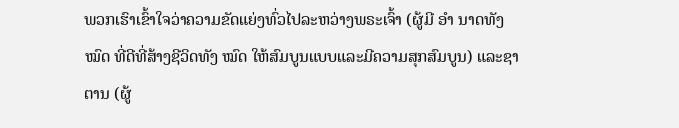ພວກເຮົາເຂົ້າໃຈວ່າຄວາມຂັດແຍ່ງທົ່ວໄປລະຫວ່າງພຣະເຈົ້າ (ຜູ້ມີ ອຳ ນາດທັງ ໝົດ ທີ່ດີທີ່ສ້າງຊີວິດທັງ ໝົດ ໃຫ້ສົມບູນແບບແລະມີຄວາມສຸກສົມບູນ) ແລະຊາຕານ (ຜູ້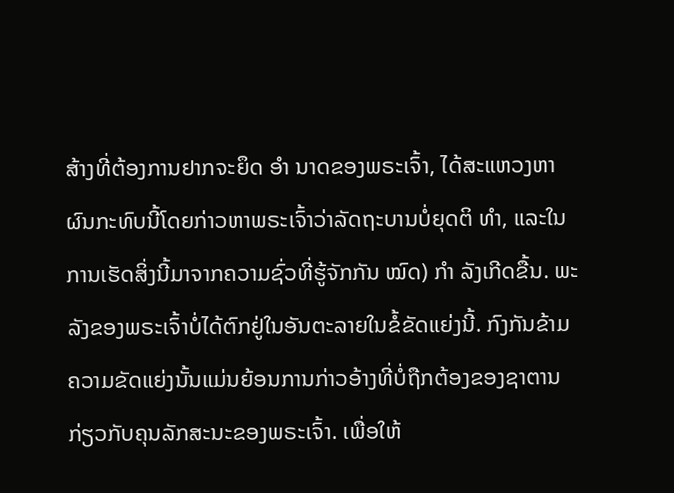ສ້າງທີ່ຕ້ອງການຢາກຈະຍຶດ ອຳ ນາດຂອງພຣະເຈົ້າ, ໄດ້ສະແຫວງຫາຜົນກະທົບນີ້ໂດຍກ່າວຫາພຣະເຈົ້າວ່າລັດຖະບານບໍ່ຍຸດຕິ ທຳ, ແລະໃນການເຮັດສິ່ງນີ້ມາຈາກຄວາມຊົ່ວທີ່ຮູ້ຈັກກັນ ໝົດ) ກຳ ລັງເກີດຂື້ນ. ພະລັງຂອງພຣະເຈົ້າບໍ່ໄດ້ຕົກຢູ່ໃນອັນຕະລາຍໃນຂໍ້ຂັດແຍ່ງນີ້. ກົງກັນຂ້າມຄວາມຂັດແຍ່ງນັ້ນແມ່ນຍ້ອນການກ່າວອ້າງທີ່ບໍ່ຖືກຕ້ອງຂອງຊາຕານກ່ຽວກັບຄຸນລັກສະນະຂອງພຣະເຈົ້າ. ເພື່ອໃຫ້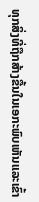ທຸກສິ່ງທີ່ຖືກສ້າງຂື້ນໃນເອກະພົບເຫັນແລະເຂົ້າ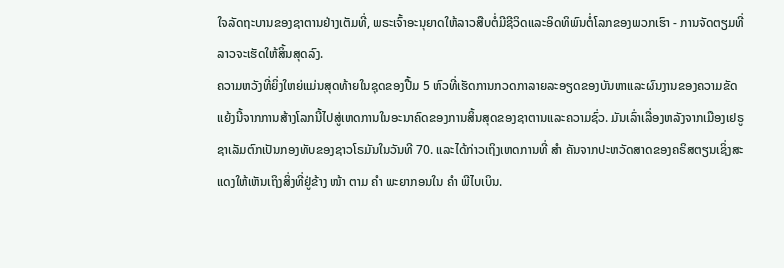ໃຈລັດຖະບານຂອງຊາຕານຢ່າງເຕັມທີ່, ພຣະເຈົ້າອະນຸຍາດໃຫ້ລາວສືບຕໍ່ມີຊີວິດແລະອິດທິພົນຕໍ່ໂລກຂອງພວກເຮົາ - ການຈັດຕຽມທີ່ລາວຈະເຮັດໃຫ້ສິ້ນສຸດລົງ.
ຄວາມຫວັງທີ່ຍິ່ງໃຫຍ່ແມ່ນສຸດທ້າຍໃນຊຸດຂອງປື້ມ 5 ຫົວທີ່ເຮັດການກວດກາລາຍລະອຽດຂອງບັນຫາແລະຜົນງານຂອງຄວາມຂັດແຍ້ງນີ້ຈາກການສ້າງໂລກນີ້ໄປສູ່ເຫດການໃນອະນາຄົດຂອງການສິ້ນສຸດຂອງຊາຕານແລະຄວາມຊົ່ວ. ມັນເລົ່າເລື່ອງຫລັງຈາກເມືອງເຢຣູຊາເລັມຕົກເປັນກອງທັບຂອງຊາວໂຣມັນໃນວັນທີ 70. ແລະໄດ້ກ່າວເຖິງເຫດການທີ່ ສຳ ຄັນຈາກປະຫວັດສາດຂອງຄຣິສຕຽນເຊິ່ງສະແດງໃຫ້ເຫັນເຖິງສິ່ງທີ່ຢູ່ຂ້າງ ໜ້າ ຕາມ ຄຳ ພະຍາກອນໃນ ຄຳ ພີໄບເບິນ.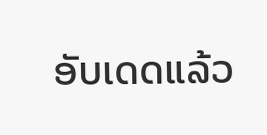ອັບເດດແລ້ວ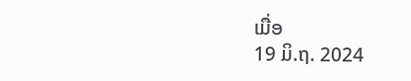ເມື່ອ
19 ມິ.ຖ. 2024